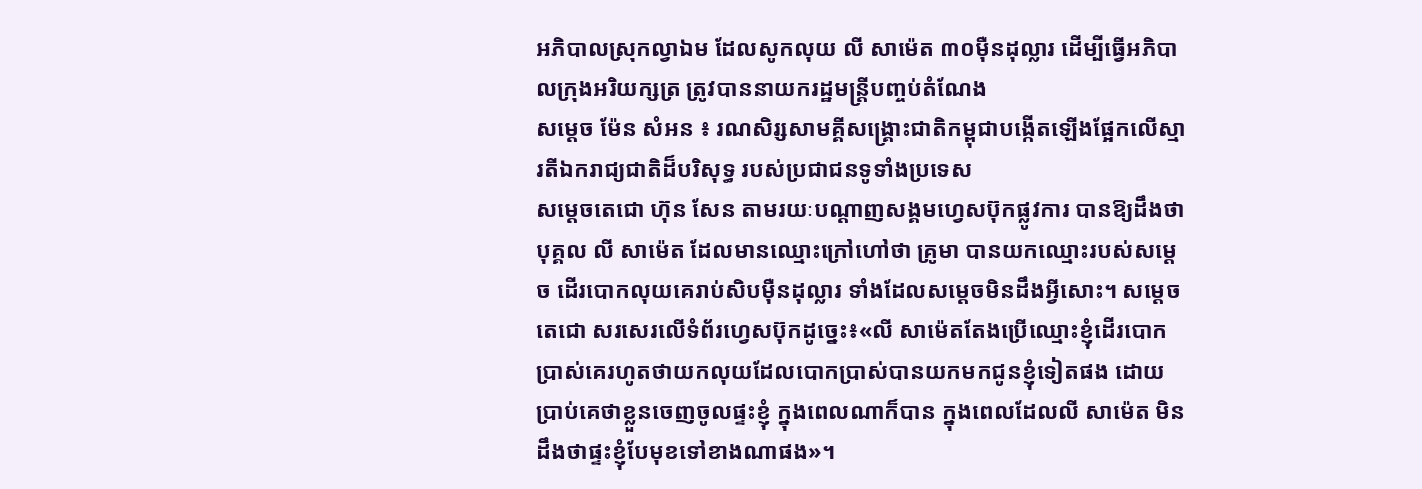អភិបាលស្រុកល្វាឯម ដែលសូកលុយ លី សាម៉េត ៣០ម៉ឺនដុល្លារ ដើម្បីធ្វើអភិបាលក្រុងអរិយក្សត្រ ត្រូវបាននាយករដ្ឋមន្ត្រីបញ្ចប់តំណែង
សម្ដេច ម៉ែន សំអន ៖ រណសិរ្សសាមគ្គីសង្គ្រោះជាតិកម្ពុជាបង្កើតឡើងផ្អែកលើស្មារតីឯករាជ្យជាតិដ៏បរិសុទ្ធ របស់ប្រជាជនទូទាំងប្រទេស
សម្ដេចតេជោ ហ៊ុន សែន តាមរយៈបណ្ដាញសង្គមហ្វេសប៊ុកផ្លូវការ បានឱ្យដឹងថា បុគ្គល លី សាម៉េត ដែលមានឈ្មោះក្រៅហៅថា គ្រូមា បានយកឈ្មោះរបស់សម្ដេច ដើរបោកលុយគេរាប់សិបម៉ឺនដុល្លារ ទាំងដែលសម្ដេចមិនដឹងអ្វីសោះ។ សម្ដេចតេជោ សរសេរលើទំព័រហ្វេសប៊ុកដូច្នេះ៖«លី សាម៉េតតែងប្រើឈ្មោះខ្ញុំដើរបោកប្រាស់គេរហូតថាយកលុយដែលបោកប្រាស់បានយកមកជូនខ្ញុំទៀតផង ដោយប្រាប់គេថាខ្លួនចេញចូលផ្ទះខ្ញុំ ក្នុងពេលណាក៏បាន ក្នុងពេលដែលលី សាម៉េត មិនដឹងថាផ្ទះខ្ញុំបែមុខទៅខាងណាផង»។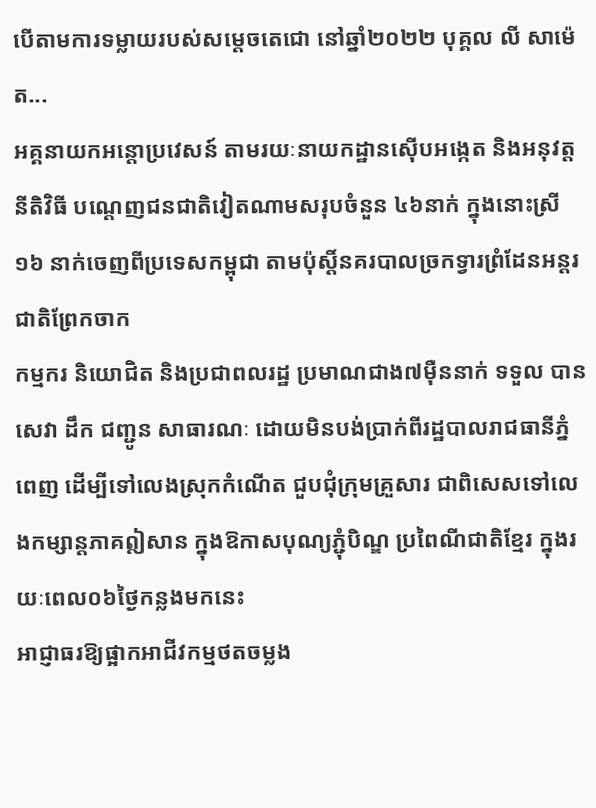បើតាមការទម្លាយរបស់សម្ដេចតេជោ នៅឆ្នាំ២០២២ បុគ្គល លី សាម៉េត...
អគ្គនាយកអន្តោប្រវេសន៍ តាមរយៈនាយកដ្ឋានស៊ើបអង្កេត និងអនុវត្តនីតិវិធី បណ្តេញជនជាតិវៀតណាមសរុបចំនួន ៤៦នាក់ ក្នុងនោះស្រី១៦ នាក់ចេញពីប្រទេសកម្ពុជា តាមប៉ុស្តិ៍នគរបាលច្រកទ្វារព្រំដែនអន្តរជាតិព្រែកចាក
កម្មករ និយោជិត និងប្រជាពលរដ្ឋ ប្រមាណជាង៧ម៉ឺននាក់ ទទួល បានសេវា ដឹក ជញ្ជូន សាធារណៈ ដោយមិនបង់ប្រាក់ពីរដ្ឋបាលរាជធានីភ្នំពេញ ដើម្បីទៅលេងស្រុកកំណើត ជួបជុំក្រុមគ្រួសារ ជាពិសេសទៅលេងកម្សាន្តភាគឦសាន ក្នុងឱកាសបុណ្យភ្ជុំបិណ្ឌ ប្រពៃណីជាតិខ្មែរ ក្នុងរយៈពេល០៦ថ្ងៃកន្លងមកនេះ
អាជ្ញាធរឱ្យផ្អាកអាជីវកម្មថតចម្លង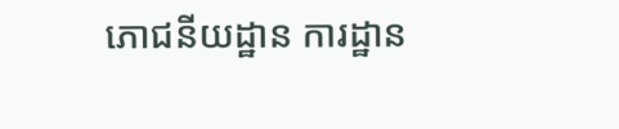ភោជនីយដ្ឋាន ការដ្ឋាន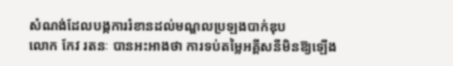សំណង់ដែលបង្កការរំខានដល់មណ្ឌលប្រឡងបាក់ឌុប
លោក កែវ រតនៈ បានអះអាងថា ការទប់តម្លៃអគ្គីសនីមិនឱ្យឡើង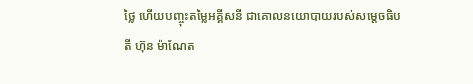ថ្លៃ ហើយបញ្ចុះតម្លៃអគ្គីសនី ជាគោលនយោបាយរបស់សម្ដេចធិបតី ហ៊ុន ម៉ាណែត